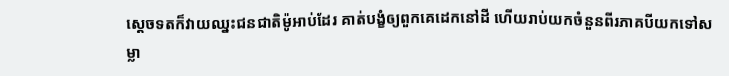ស្តេចទតក៏វាយឈ្នះជនជាតិម៉ូអាប់ដែរ គាត់បង្ខំឲ្យពួកគេដេកនៅដី ហើយរាប់យកចំនួនពីរភាគបីយកទៅសម្លា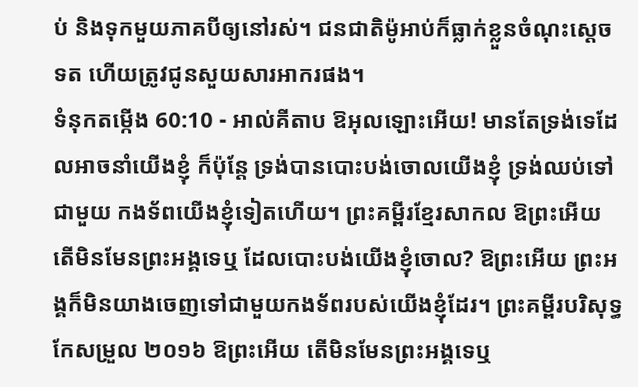ប់ និងទុកមួយភាគបីឲ្យនៅរស់។ ជនជាតិម៉ូអាប់ក៏ធ្លាក់ខ្លួនចំណុះស្តេចទត ហើយត្រូវជូនសួយសារអាករផង។
ទំនុកតម្កើង 60:10 - អាល់គីតាប ឱអុលឡោះអើយ! មានតែទ្រង់ទេដែលអាចនាំយើងខ្ញុំ ក៏ប៉ុន្តែ ទ្រង់បានបោះបង់ចោលយើងខ្ញុំ ទ្រង់ឈប់ទៅជាមួយ កងទ័ពយើងខ្ញុំទៀតហើយ។ ព្រះគម្ពីរខ្មែរសាកល ឱព្រះអើយ តើមិនមែនព្រះអង្គទេឬ ដែលបោះបង់យើងខ្ញុំចោល? ឱព្រះអើយ ព្រះអង្គក៏មិនយាងចេញទៅជាមួយកងទ័ពរបស់យើងខ្ញុំដែរ។ ព្រះគម្ពីរបរិសុទ្ធកែសម្រួល ២០១៦ ឱព្រះអើយ តើមិនមែនព្រះអង្គទេឬ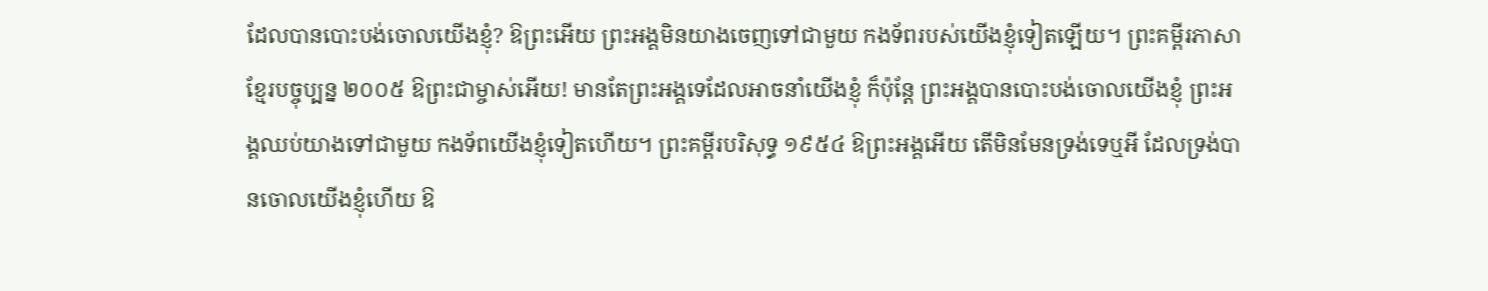ដែលបានបោះបង់ចោលយើងខ្ញុំ? ឱព្រះអើយ ព្រះអង្គមិនយាងចេញទៅជាមួយ កងទ័ពរបស់យើងខ្ញុំទៀតឡើយ។ ព្រះគម្ពីរភាសាខ្មែរបច្ចុប្បន្ន ២០០៥ ឱព្រះជាម្ចាស់អើយ! មានតែព្រះអង្គទេដែលអាចនាំយើងខ្ញុំ ក៏ប៉ុន្តែ ព្រះអង្គបានបោះបង់ចោលយើងខ្ញុំ ព្រះអង្គឈប់យាងទៅជាមួយ កងទ័ពយើងខ្ញុំទៀតហើយ។ ព្រះគម្ពីរបរិសុទ្ធ ១៩៥៤ ឱព្រះអង្គអើយ តើមិនមែនទ្រង់ទេឬអី ដែលទ្រង់បានចោលយើងខ្ញុំហើយ ឱ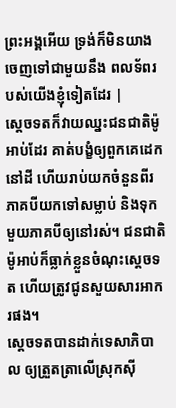ព្រះអង្គអើយ ទ្រង់ក៏មិនយាងចេញទៅជាមួយនឹង ពលទ័ពរបស់យើងខ្ញុំទៀតដែរ |
ស្តេចទតក៏វាយឈ្នះជនជាតិម៉ូអាប់ដែរ គាត់បង្ខំឲ្យពួកគេដេកនៅដី ហើយរាប់យកចំនួនពីរភាគបីយកទៅសម្លាប់ និងទុកមួយភាគបីឲ្យនៅរស់។ ជនជាតិម៉ូអាប់ក៏ធ្លាក់ខ្លួនចំណុះស្តេចទត ហើយត្រូវជូនសួយសារអាករផង។
ស្តេចទតបានដាក់ទេសាភិបាល ឲ្យត្រួតត្រាលើស្រុកស៊ី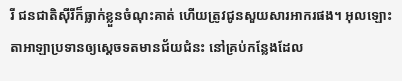រី ជនជាតិស៊ីរីក៏ធ្លាក់ខ្លួនចំណុះគាត់ ហើយត្រូវជូនសួយសារអាករផង។ អុលឡោះតាអាឡាប្រទានឲ្យស្តេចទតមានជ័យជំនះ នៅគ្រប់កន្លែងដែល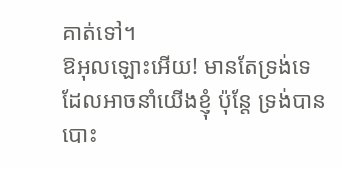គាត់ទៅ។
ឱអុលឡោះអើយ! មានតែទ្រង់ទេដែលអាចនាំយើងខ្ញុំ ប៉ុន្តែ ទ្រង់បានបោះ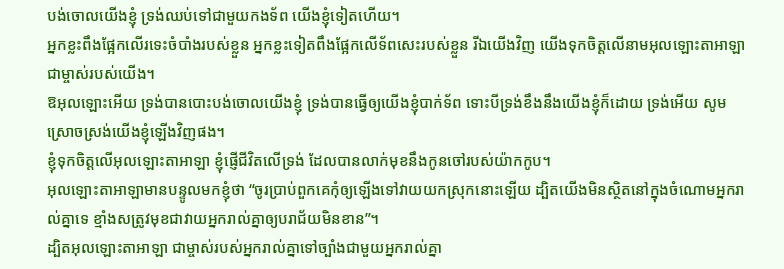បង់ចោលយើងខ្ញុំ ទ្រង់ឈប់ទៅជាមួយកងទ័ព យើងខ្ញុំទៀតហើយ។
អ្នកខ្លះពឹងផ្អែកលើរទេះចំបាំងរបស់ខ្លួន អ្នកខ្លះទៀតពឹងផ្អែកលើទ័ពសេះរបស់ខ្លួន រីឯយើងវិញ យើងទុកចិត្តលើនាមអុលឡោះតាអាឡា ជាម្ចាស់របស់យើង។
ឱអុលឡោះអើយ ទ្រង់បានបោះបង់ចោលយើងខ្ញុំ ទ្រង់បានធ្វើឲ្យយើងខ្ញុំបាក់ទ័ព ទោះបីទ្រង់ខឹងនឹងយើងខ្ញុំក៏ដោយ ទ្រង់អើយ សូមស្រោចស្រង់យើងខ្ញុំឡើងវិញផង។
ខ្ញុំទុកចិត្តលើអុលឡោះតាអាឡា ខ្ញុំផ្ញើជីវិតលើទ្រង់ ដែលបានលាក់មុខនឹងកូនចៅរបស់យ៉ាកកូប។
អុលឡោះតាអាឡាមានបន្ទូលមកខ្ញុំថា “ចូរប្រាប់ពួកគេកុំឲ្យឡើងទៅវាយយកស្រុកនោះឡើយ ដ្បិតយើងមិនស្ថិតនៅក្នុងចំណោមអ្នករាល់គ្នាទេ ខ្មាំងសត្រូវមុខជាវាយអ្នករាល់គ្នាឲ្យបរាជ័យមិនខាន”។
ដ្បិតអុលឡោះតាអាឡា ជាម្ចាស់របស់អ្នករាល់គ្នាទៅច្បាំងជាមួយអ្នករាល់គ្នា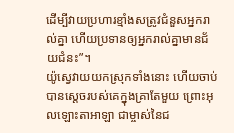ដើម្បីវាយប្រហារខ្មាំងសត្រូវជំនួសអ្នករាល់គ្នា ហើយប្រទានឲ្យអ្នករាល់គ្នាមានជ័យជំនះ”។
យ៉ូស្វេវាយយកស្រុកទាំងនោះ ហើយចាប់បានស្តេចរបស់គេក្នុងគ្រាតែមួយ ព្រោះអុលឡោះតាអាឡា ជាម្ចាស់នៃជ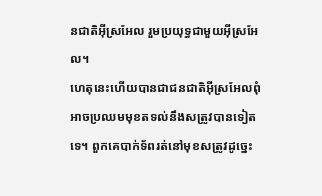នជាតិអ៊ីស្រអែល រួមប្រយុទ្ធជាមួយអ៊ីស្រអែល។
ហេតុនេះហើយបានជាជនជាតិអ៊ីស្រអែលពុំអាចប្រឈមមុខតទល់នឹងសត្រូវបានទៀតទេ។ ពួកគេបាក់ទ័ពរត់នៅមុខសត្រូវដូច្នេះ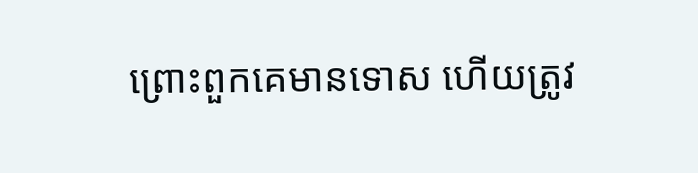ព្រោះពួកគេមានទោស ហើយត្រូវ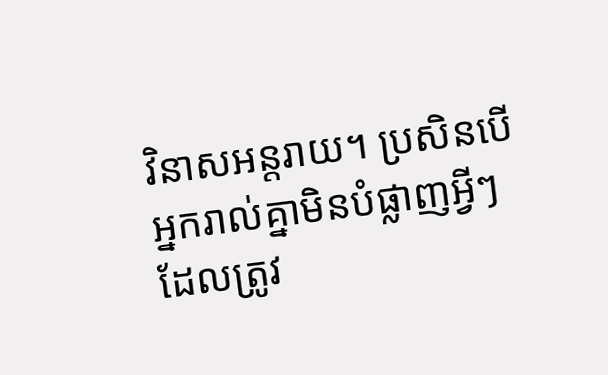វិនាសអន្តរាយ។ ប្រសិនបើអ្នករាល់គ្នាមិនបំផ្លាញអ្វីៗដែលត្រូវ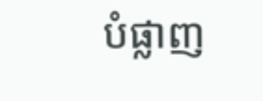បំផ្លាញ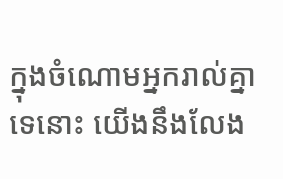ក្នុងចំណោមអ្នករាល់គ្នាទេនោះ យើងនឹងលែង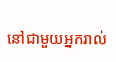នៅជាមួយអ្នករាល់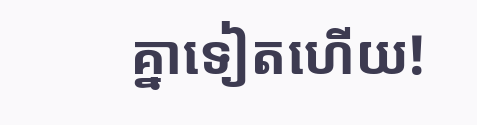គ្នាទៀតហើយ!